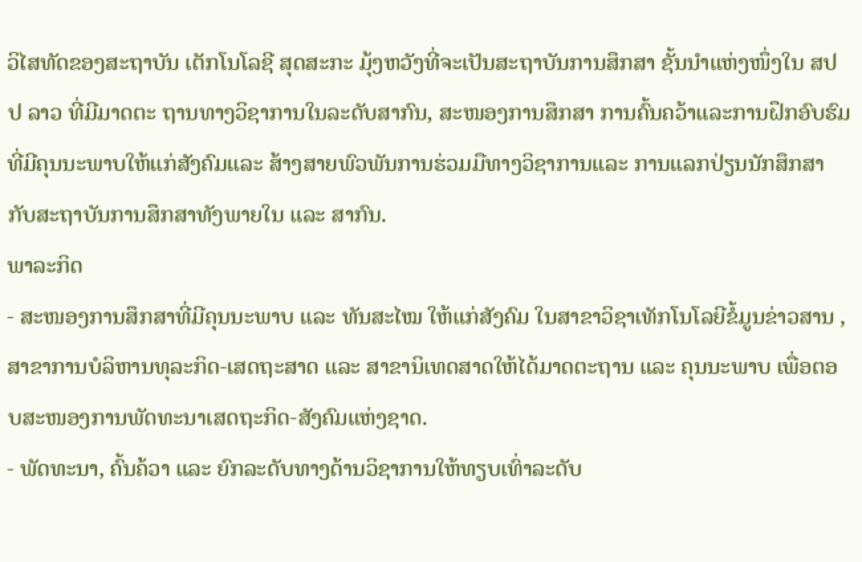ວິໄສທັດຂອງສະຖາບັນ ເຕັກໂນໂລຊີ ສຸດສະກະ ມຸ້ງຫວັງທີ່ຈະເປັນສະຖາບັນການສຶກສາ ຊັ້ນນຳແຫ່ງໜຶ່ງໃນ ສປປ ລາວ ທີ່ມີມາດຕະ ຖານທາງວິຊາການໃນລະດັບສາກົນ, ສະໜອງການສຶກສາ ການຄົ້ນຄວ້າແລະການຝຶກອົບຮົມທີ່ມີຄຸນນະພາບໃຫ້ແກ່ສັງຄົມແລະ ສ້າງສາຍພົວພັນການຮ່ວມມືທາງວິຊາການແລະ ການແລກປ່ຽນນັກສຶກສາກັບສະຖາບັນການສຶກສາທັງພາຍໃນ ແລະ ສາກົນ.
ພາລະກິດ
- ສະໜອງການສຶກສາທີ່ມີຄຸນນະພາບ ແລະ ທັນສະໄໝ ໃຫ້ແກ່ສັງຄົມ ໃນສາຂາວິຊາເທັກໂນໂລຍີຂໍ້ມູນຂ່າວສານ , ສາຂາການບໍລິຫານທຸລະກິດ-ເສດຖະສາດ ແລະ ສາຂານິເທດສາດໃຫ້ໄດ້ມາດຕະຖານ ແລະ ຄຸນນະພາບ ເພື່ອຕອບສະໜອງການພັດທະນາເສດຖະກິດ-ສັງຄົມແຫ່ງຊາດ.
- ພັດທະນາ, ຄົ້ນຄ້ວາ ແລະ ຍົກລະດັບທາງດ້ານວິຊາການໃຫ້ທຽບເທົ່າລະດັບ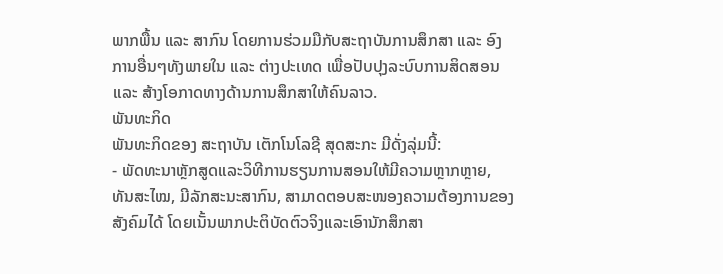ພາກພື້ນ ແລະ ສາກົນ ໂດຍການຮ່ວມມືກັບສະຖາບັນການສຶກສາ ແລະ ອົງການອື່ນໆທັງພາຍໃນ ແລະ ຕ່າງປະເທດ ເພື່ອປັບປຸງລະບົບການສິດສອນ ແລະ ສ້າງໂອກາດທາງດ້ານການສຶກສາໃຫ້ຄົນລາວ.
ພັນທະກິດ
ພັນທະກິດຂອງ ສະຖາບັນ ເຕັກໂນໂລຊີ ສຸດສະກະ ມີດັ່ງລຸ່ມນີ້:
- ພັດທະນາຫຼັກສູດແລະວິທີການຮຽນການສອນໃຫ້ມີຄວາມຫຼາກຫຼາຍ, ທັນສະໄໝ, ມີລັກສະນະສາກົນ, ສາມາດຕອບສະໜອງຄວາມຕ້ອງການຂອງສັງຄົມໄດ້ ໂດຍເນັ້ນພາກປະຕິບັດຕົວຈິງແລະເອົານັກສຶກສາ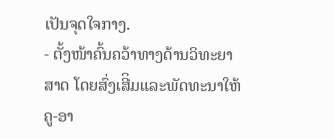ເປັນຈຸດໃຈກາງ.
- ຕັ້ງໜ້າຄົ້ນຄວ້າທາງດ້ານວິທະຍາສາດ ໂດຍສົ່ງເສີິມແລະພັດທະນາໃຫ້ຄູ-ອາ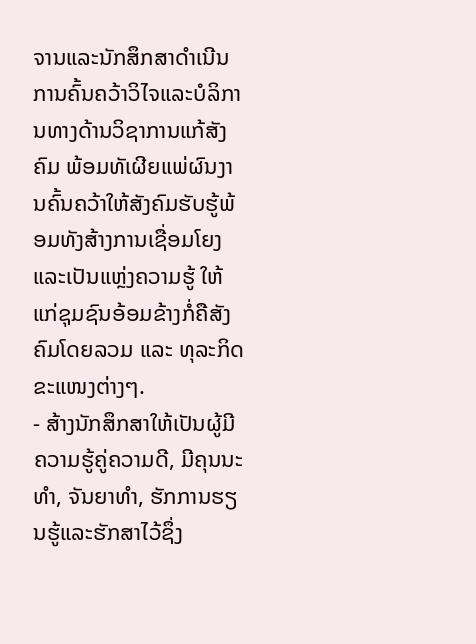ຈານແລະນັກສຶກສາດຳເນີນການຄົ້ນຄວ້າວິໄຈແລະບໍລິການທາງດ້ານວິຊາການແກ້ສັງຄົມ ພ້ອມທັເຜີຍແພ່ຜົນງານຄົ້ນຄວ້າໃຫ້ສັງຄົມຮັບຮູ້ພ້ອມທັງສ້າງການເຊື່ອມໂຍງແລະເປັນແຫຼ່ງຄວາມຮູ້ ໃຫ້ແກ່ຊຸມຊົນອ້ອມຂ້າງກໍ່ຄືສັງຄົມໂດຍລວມ ແລະ ທຸລະກິດຂະແໜງຕ່າງໆ.
- ສ້າງນັກສຶກສາໃຫ້ເປັນຜູ້ມີຄວາມຮູ້ຄູ່ຄວາມດີ, ມີຄຸນນະທຳ, ຈັນຍາທຳ, ຮັກການຮຽນຮູ້ແລະຮັກສາໄວ້ຊຶ່ງ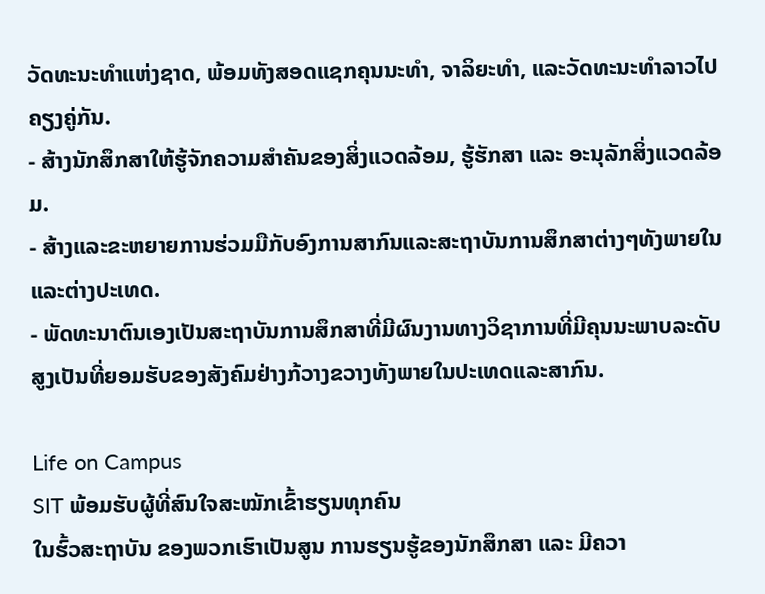ວັດທະນະທຳແຫ່ງຊາດ, ພ້ອມທັງສອດແຊກຄຸນນະທໍາ, ຈາລິຍະທໍາ, ແລະວັດທະນະທໍາລາວໄປຄຽງຄູ່ກັນ.
- ສ້າງນັກສຶກສາໃຫ້ຮູ້ຈັກຄວາມສຳຄັນຂອງສິ່ງແວດລ້ອມ, ຮູ້ຮັກສາ ແລະ ອະນຸລັກສິ່ງແວດລ້ອມ.
- ສ້າງແລະຂະຫຍາຍການຮ່ວມມືກັບອົງການສາກົນແລະສະຖາບັນການສຶກສາຕ່າງໆທັງພາຍໃນແລະຕ່າງປະເທດ.
- ພັດທະນາຕົນເອງເປັນສະຖາບັນການສຶກສາທີ່ມີຜົນງານທາງວິຊາການທີ່ມີຄຸນນະພາບລະດັບສູງເປັນທີ່ຍອມຮັບຂອງສັງຄົມຢ່າງກ້ວາງຂວາງທັງພາຍໃນປະເທດແລະສາກົນ.

Life on Campus
SIT ພ້ອມຮັບຜູ້ທີ່ສົນໃຈສະໝັກເຂົ້າຮຽນທຸກຄົນ
ໃນຮົ້ວສະຖາບັນ ຂອງພວກເຮົາເປັນສູນ ການຮຽນຮູ້ຂອງນັກສຶກສາ ແລະ ມີຄວາ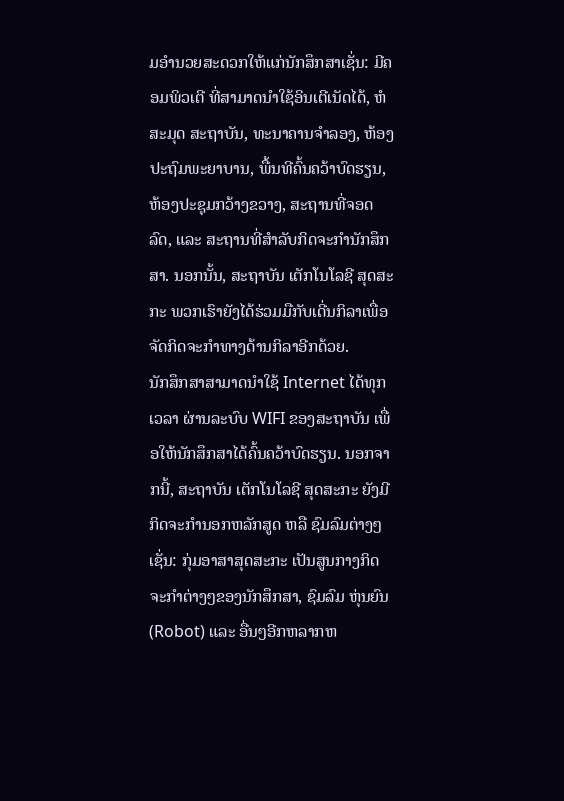ມອຳນວຍສະດວກໃຫ້ແກ່ນັກສຶກສາເຊັ່ນ: ມີຄອມພິວເຕີ ທີ່ສາມາດນຳໃຊ້ອິນເຕີເນັດໄດ້, ຫໍສະມຸດ ສະຖາບັນ, ທະນາຄານຈຳລອງ, ຫ້ອງປະຖົມພະຍາບານ, ພື້ນທີຄົ້ນຄວ້າບົດຮຽນ, ຫ້ອງປະຊຸມກວ້າງຂວາງ, ສະຖານທີ່ຈອດລົດ, ແລະ ສະຖານທີ່ສຳລັບກິດຈະກຳນັກສຶກສາ. ນອກນັ້ນ, ສະຖາບັນ ເຕັກໂນໂລຊີ ສຸດສະກະ ພວກເຮົາຍັງໄດ້ຮ່ວມມືກັບເດີ່ນກິລາເພື່ອຈັດກິດຈະກຳທາງດ້ານກິລາອີກດ້ວຍ.
ນັກສຶກສາສາມາດນຳໃຊ້ Internet ໄດ້ທຸກເວລາ ຜ່ານລະບົບ WIFI ຂອງສະຖາບັນ ເພື່ອໃຫ້ນັກສຶກສາໄດ້ຄົ້ນຄວ້າບົດຮຽນ. ນອກຈາກນີ້, ສະຖາບັນ ເຕັກໂນໂລຊີ ສຸດສະກະ ຍັງມີກິດຈະກຳນອກຫລັກສູດ ຫລື ຊົມລົມຕ່າງໆເຊັ່ນ: ກຸ່ມອາສາສຸດສະກະ ເປັນສູນກາງກິດຈະກຳຕ່າງໆຂອງນັກສຶກສາ, ຊົມລົມ ຫຸ່ນຍົນ (Robot) ແລະ ອື່ນໆອີກຫລາກຫ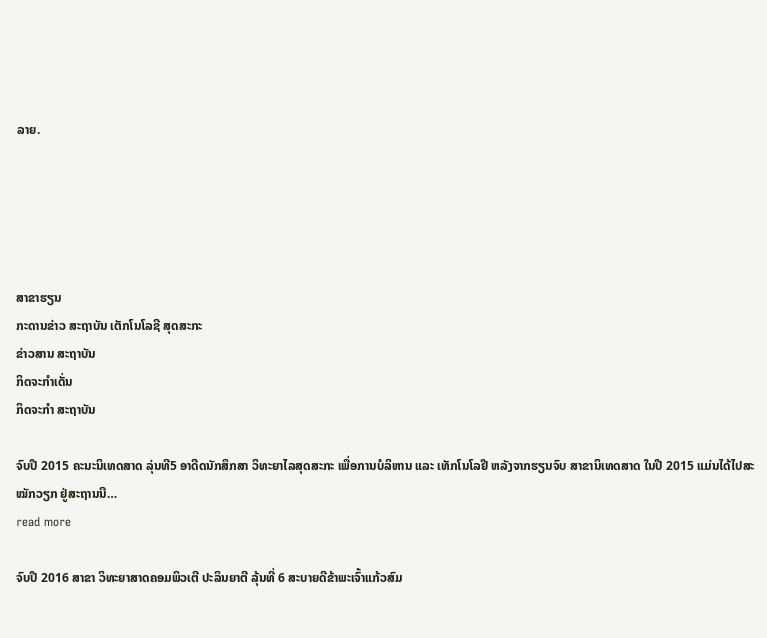ລາຍ.





ສາຂາຮຽນ
ກະດານຂ່າວ ສະຖາບັນ ເຕັກໂນໂລຊີ ສຸດສະກະ
ຂ່າວສານ ສະຖາບັນ
ກິດຈະກຳເດັ່ນ
ກິດຈະກຳ ສະຖາບັນ

ຈົບປີ 2015 ຄະນະນິເທດສາດ ລຸ່ນທີ5 ອາດີດນັກສຶກສາ ວິທະຍາໄລສຸດສະກະ ເພື່ອການບໍລິຫານ ແລະ ເທັກໂນໂລຢີ ຫລັງຈາກຮຽນຈົບ ສາຂານິເທດສາດ ໃນປີ 2015 ແມ່ນໄດ້ໄປສະໝັກວຽກ ຢູ່ສະຖານນີ…
read more

ຈົບປີ 2016 ສາຂາ ວິທະຍາສາດຄອມພິວເຕີ ປະລິນຍາຕີ ລຸ້ນທີ່ 6 ສະບາຍດີຂ້າພະເຈົ້າແກ້ວສົມ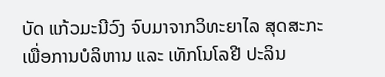ບັດ ແກ້ວມະນີວົງ ຈົບມາຈາກວິທະຍາໄລ ສຸດສະກະ ເພື່ອການບໍລິຫານ ແລະ ເທັກໂນໂລຢີ ປະລິນ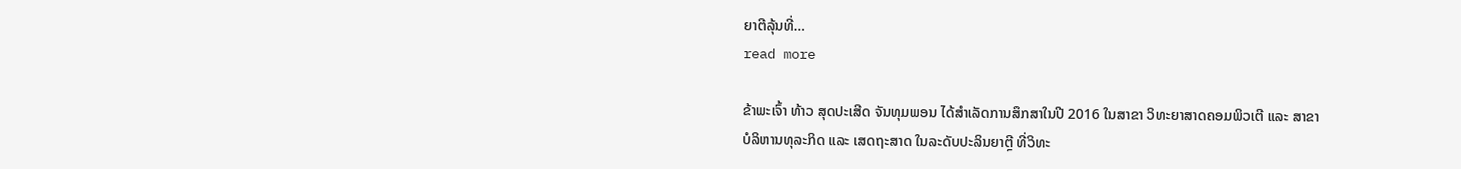ຍາຕີລຸ້ນທີ່…
read more

ຂ້າພະເຈົ້າ ທ້າວ ສຸດປະເສີດ ຈັນທຸມພອນ ໄດ້ສຳເລັດການສຶກສາໃນປີ 2016 ໃນສາຂາ ວິທະຍາສາດຄອມພິວເຕີ ແລະ ສາຂາ ບໍລິຫານທຸລະກິດ ແລະ ເສດຖະສາດ ໃນລະດັບປະລິນຍາຕຼີ ທີ່ວິທະ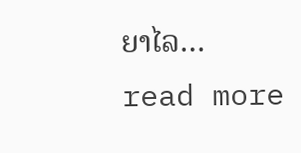ຍາໄລ…
read more